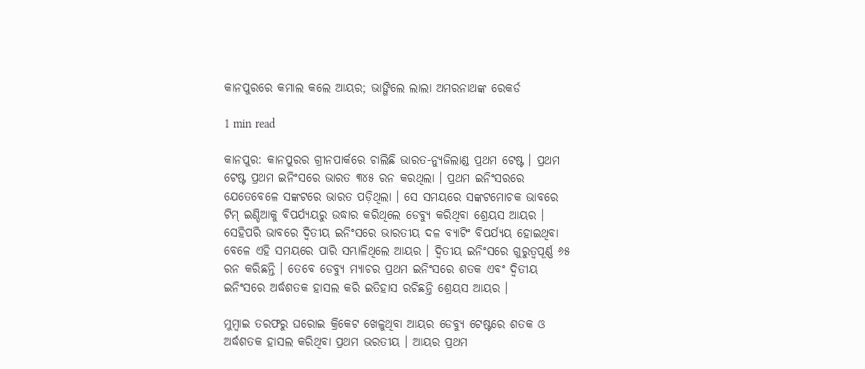କାନପୁରରେ କମାଲ କଲେ ଆୟର; ଭାଙ୍ଗିଲେ ଲାଲା ଅମରନାଥଙ୍କ ରେକର୍ଡ

1 min read

କାନପୁର: କାନପୁରର ଗ୍ରୀନପାର୍କରେ ଚାଲିଛି ଭାରତ-ନ୍ୟୁଜିଲାଣ୍ଡ ପ୍ରଥମ ଟେଷ୍ଟ । ପ୍ରଥମ ଟେଷ୍ଟ ପ୍ରଥମ ଇନିଂସରେ ଭାରତ ୩୪୫ ରନ କରଥିଲା । ପ୍ରଥମ ଇନିଂସରରେ ଯେତେବେଳେ ସଙ୍କଟରେ ଭାରତ ପଡ଼ିଥିଲା । ସେ ସମୟରେ ସଙ୍କଟମୋଚକ ଭାବରେ ଟିମ୍ ଇଣ୍ଡିଆକୁ ବିପର୍ଯ୍ୟୟରୁ ଉଦ୍ଧାର କରିଥିଲେ ଡେବ୍ୟୁ କରିଥିବା ଶ୍ରେୟସ ଆୟର । ସେହିପରି ଭାବରେ ଦ୍ବିତୀୟ ଇନିଂସରେ ଭାରତୀୟ ଦଳ ବ୍ୟାଟିଂ ବିପର୍ଯ୍ୟୟ ହୋଇଥିବା ବେଳେ ଏହି ସମୟରେ ପାରି ସମ୍ଭାଳିଥିଲେ ଆୟର । ଦ୍ବିତୀୟ ଇନିଂସରେ ଗୁରୁତ୍ବପୂର୍ଣ୍ଣ ୬୫ ରନ କରିଛନ୍ତି । ତେବେ ଡେବ୍ୟୁ ମ୍ୟାଚର ପ୍ରଥମ ଇନିଂସରେ ଶତକ ଏବଂ ଦ୍ବିତୀୟ ଇନିଂସରେ ଅର୍ଦ୍ଧଶତକ ହାସଲ କରି ଇତିହାସ ରଚିଛନ୍ତି ଶ୍ରେୟସ ଆୟର ।

ମୁମ୍ବାଇ ତରଫରୁ ଘରୋଇ କ୍ରିକେଟ ଖେଳୁଥିବା ଆୟର ଡେବ୍ୟୁ ଟେଷ୍ଟରେ ଶତକ ଓ ଅର୍ଦ୍ଧଶତକ ହାସଲ କରିଥିବା ପ୍ରଥମ ଭରତୀୟ । ଆୟର ପ୍ରଥମ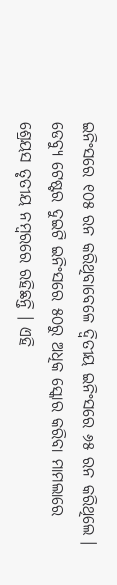ଇନିଂସରେ ୧୦୫ ରନ କରିଥିବାବେଳେ ଦ୍ବିତୀୟ ଇନିଂସରେ ୬୫ ରନ କରିଥିଲେ । ଡେବ୍ୟୁ ଟେଷ୍ଟର ଦୁଇଟି ଇନିଂସରେ ୫୦ରୁ ଅଧିକ ସ୍କୋର କରିବା ମାମଲାରେ ଶ୍ରେୟସ ତୃତୀୟ ନମ୍ବରରେ ରହିଛନ୍ତି । ଏହି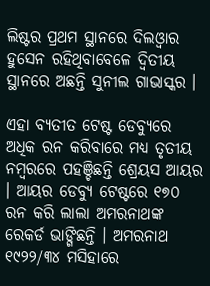ଲିଷ୍ଟର ପ୍ରଥମ ସ୍ଥାନରେ ଦିଲଓ୍ବାର ହୁସେନ ରହିଥିବାବେଳେ ଦ୍ବିତୀୟ ସ୍ଥାନରେ ଅଛନ୍ତି ସୁନୀଲ ଗାଭାସ୍କର ।

ଏହା ବ୍ୟତୀତ ଟେଷ୍ଟ ଡେବ୍ୟୁରେ ଅଧିକ ରନ କରିବାରେ ମଧ୍ୟ ତୃତୀୟ ନମ୍ବରରେ ପହଞ୍ଚିଛନ୍ତି ଶ୍ରେୟସ ଆୟର । ଆୟର ଡେବ୍ୟୁ ଟେଷ୍ଟରେ ୧୭୦ ରନ କରି ଲାଲା ଅମରନାଥଙ୍କ ରେକର୍ଡ ଭାଙ୍ଗିଛନ୍ତି । ଅମରନାଥ ୧୯୨୨/୩୪ ମସିହାରେ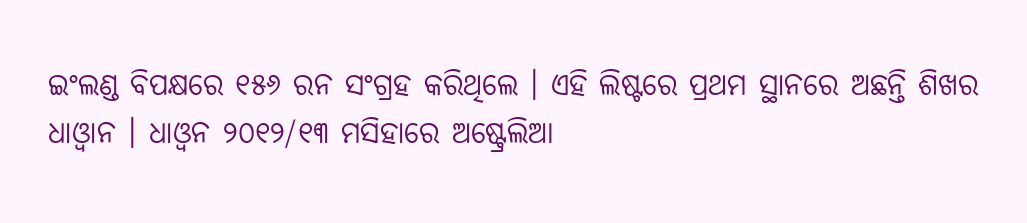ଇଂଲଣ୍ଡ ବିପକ୍ଷରେ ୧୫୬ ରନ ସଂଗ୍ରହ କରିଥିଲେ । ଏହି ଲିଷ୍ଟରେ ପ୍ରଥମ ସ୍ଥାନରେ ଅଛନ୍ତି ଶିଖର ଧାଓ୍ବାନ । ଧାଓ୍ବନ ୨୦୧୨/୧୩ ମସିହାରେ ଅଷ୍ଟ୍ରେଲିଆ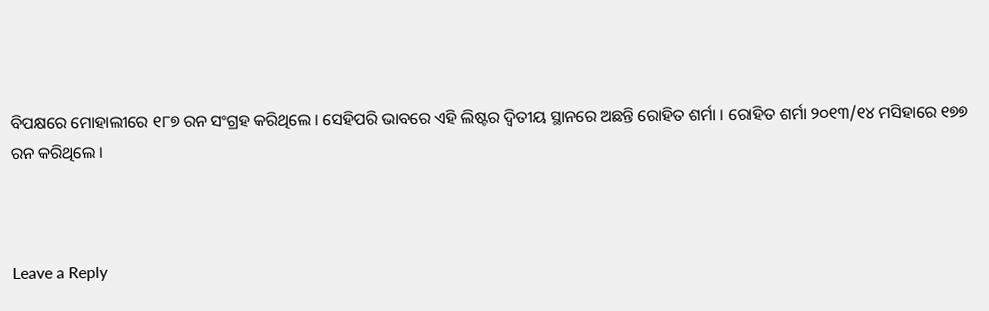ବିପକ୍ଷରେ ମୋହାଲୀରେ ୧୮୭ ରନ ସଂଗ୍ରହ କରିଥିଲେ । ସେହିପରି ଭାବରେ ଏହି ଲିଷ୍ଟର ଦ୍ବିତୀୟ ସ୍ଥାନରେ ଅଛନ୍ତି ରୋହିତ ଶର୍ମା । ରୋହିତ ଶର୍ମା ୨୦୧୩/୧୪ ମସିହାରେ ୧୭୭ ରନ କରିଥିଲେ ।



Leave a Reply